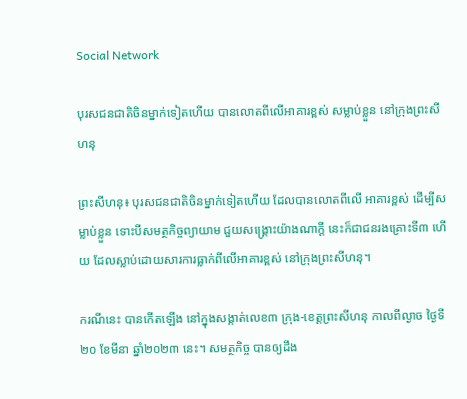Social Network

បុរសជនជាតិចិនម្នាក់ទៀតហើយ បានលោតពីលើអាគារខ្ពស់ សម្លាប់ខ្លួន នៅក្រុងព្រះសីហនុ

ព្រះសីហនុ៖ បុរសជនជាតិចិនម្នាក់ទៀតហើយ ដែលបានលោតពីលើ អាគារខ្ពស់ ដើម្បីសម្លាប់ខ្លួន ទោះបីសមត្ថកិច្ចព្យាយាម ជួយសង្គ្រោះយ៉ាងណាក្តី នេះក៏ជាជនរងគ្រោះទី៣ ហើយ ដែលស្លាប់ដោយសារការធ្លាក់ពីលើអាគារខ្ពស់ នៅក្រុងព្រះសីហនុ។

ករណីនេះ បានកើតឡើង នៅក្នុងសង្កាត់លេខ៣ ក្រុង-ខេត្តព្រះសីហនុ កាលពីល្ងាច ថ្ងៃទី២០ ខែមីនា ឆ្នាំ២០២៣ នេះ។ សមត្ថកិច្ច បានឲ្យដឹង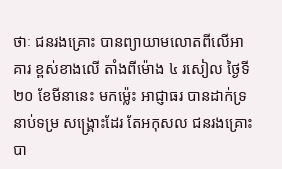ថាៈ ជនរងគ្រោះ បានព្យាយាមលោតពីលើអាគារ ខ្ពស់ខាងលើ តាំងពីម៉ោង ៤ រសៀល ថ្ងៃទី២០ ខែមីនានេះ មកម៉្លេះ អាជ្ញាធរ បានដាក់ទ្រនាប់ទម្រ សង្គ្រោះដែរ តែអកុសល ជនរងគ្រោះ បា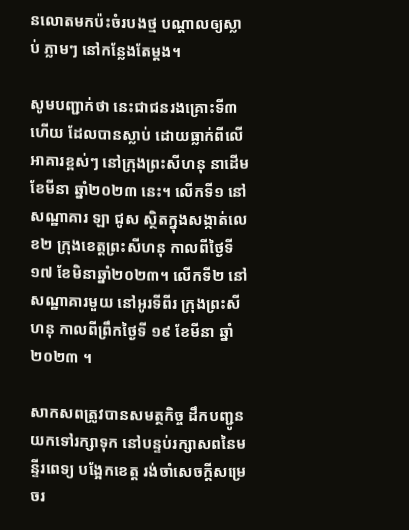នលោតមកប៉ះចំរបងថ្ម បណ្តាលឲ្យស្លាប់ ភ្លាមៗ នៅកន្លែងតែម្តង។

សូមបញ្ជាក់ថា នេះជាជនរងគ្រោះទី៣ ហើយ ដែលបានស្លាប់ ដោយធ្លាក់ពីលើ អាគារខ្ពស់ៗ នៅក្រុងព្រះសីហនុ នាដើមខែមីនា ឆ្នាំ២០២៣ នេះ។ លើកទី១ នៅសណ្ឋាគារ ឡា ជូស ស្ថិតក្នុងសង្កាត់លេខ២ ក្រុងខេត្តព្រះសីហនុ កាលពីថ្ងៃទី ១៧ ខែមិនាឆ្នាំ២០២៣។ លើកទី២ នៅសណ្ឋាគារមួយ នៅអូរទីពីរ ក្រុងព្រះសីហនុ កាលពីព្រឹកថ្ងៃទី ១៩ ខែមីនា ឆ្នាំ២០២៣ ។

សាកសពត្រូវបានសមត្ថកិច្ច ដឹកបញ្ជូនយកទៅរក្សាទុក នៅបន្ទប់រក្សាសពនៃមន្ទីរពេទ្យ បង្អែកខេត្ត រង់ចាំសេចក្តីសម្រេចរ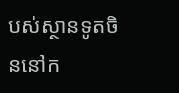បស់ស្ថានទូតចិននៅក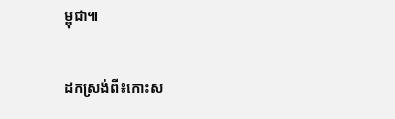ម្ពុជា៕

ដកស្រង់ពី៖កោះស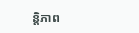ន្តិភាព